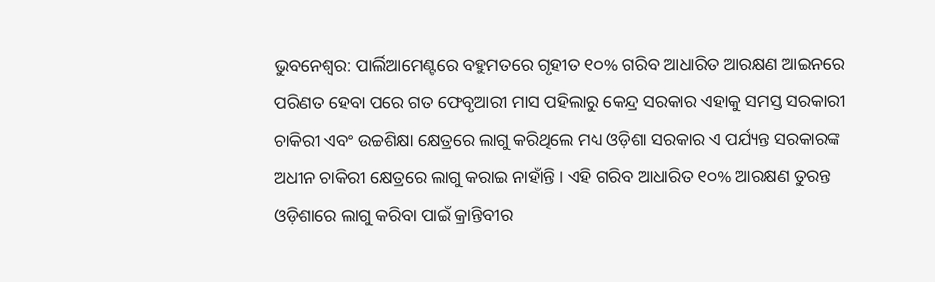ଭୁବନେଶ୍ୱର: ପାର୍ଲିଆମେଣ୍ଟରେ ବହୁମତରେ ଗୃହୀତ ୧୦% ଗରିବ ଆଧାରିତ ଆରକ୍ଷଣ ଆଇନରେ ପରିଣତ ହେବା ପରେ ଗତ ଫେବୃଆରୀ ମାସ ପହିଲାରୁ କେନ୍ଦ୍ର ସରକାର ଏହାକୁ ସମସ୍ତ ସରକାରୀ ଚାକିରୀ ଏବଂ ଉଚ୍ଚଶିକ୍ଷା କ୍ଷେତ୍ରରେ ଲାଗୁ କରିଥିଲେ ମଧ୍ୟ ଓଡ଼ିଶା ସରକାର ଏ ପର୍ଯ୍ୟନ୍ତ ସରକାରଙ୍କ ଅଧୀନ ଚାକିରୀ କ୍ଷେତ୍ରରେ ଲାଗୁ କରାଇ ନାହାଁନ୍ତି । ଏହି ଗରିବ ଆଧାରିତ ୧୦% ଆରକ୍ଷଣ ତୁରନ୍ତ ଓଡ଼ିଶାରେ ଲାଗୁ କରିବା ପାଇଁ କ୍ରାନ୍ତିବୀର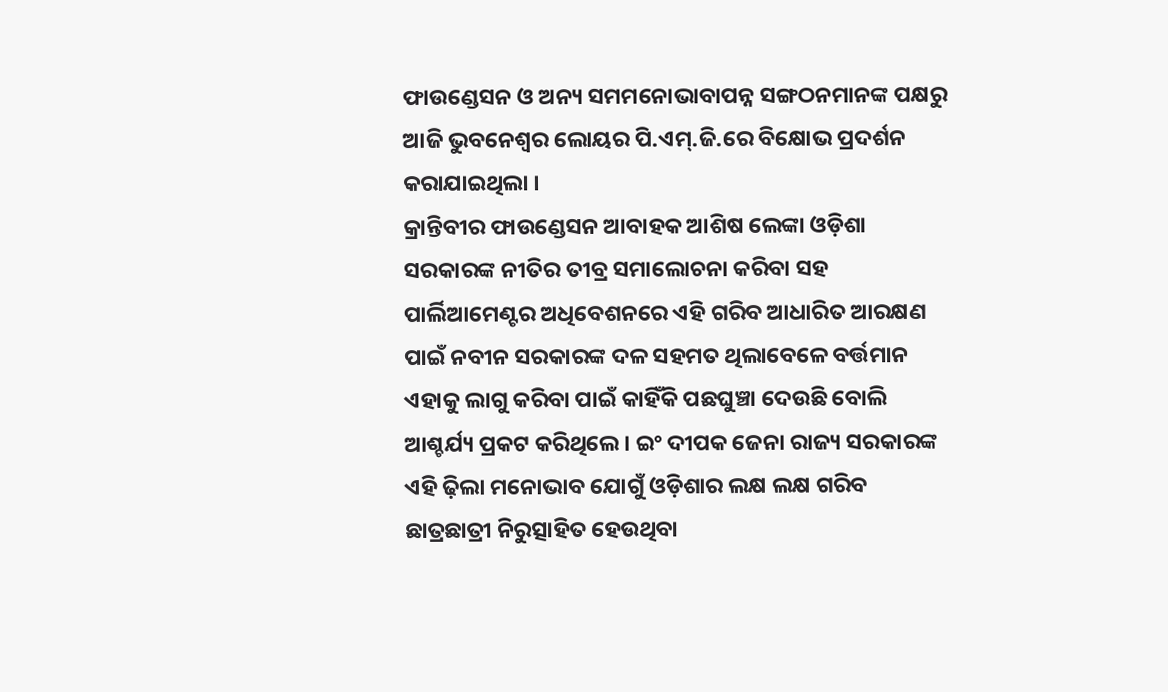ଫାଉଣ୍ଡେସନ ଓ ଅନ୍ୟ ସମମନୋଭାବାପନ୍ନ ସଙ୍ଗଠନମାନଙ୍କ ପକ୍ଷରୁ ଆଜି ଭୁବନେଶ୍ୱର ଲୋୟର ପି.ଏମ୍.ଜି.ରେ ବିକ୍ଷୋଭ ପ୍ରଦର୍ଶନ କରାଯାଇଥିଲା ।
କ୍ରାନ୍ତିବୀର ଫାଉଣ୍ଡେସନ ଆବାହକ ଆଶିଷ ଲେଙ୍କା ଓଡ଼ିଶା ସରକାରଙ୍କ ନୀତିର ତୀବ୍ର ସମାଲୋଚନା କରିବା ସହ ପାର୍ଲିଆମେଣ୍ଟର ଅଧିବେଶନରେ ଏହି ଗରିବ ଆଧାରିତ ଆରକ୍ଷଣ ପାଇଁ ନବୀନ ସରକାରଙ୍କ ଦଳ ସହମତ ଥିଲାବେଳେ ବର୍ତ୍ତମାନ ଏହାକୁ ଲାଗୁ କରିବା ପାଇଁ କାହିଁକି ପଛଘୁଞ୍ଚା ଦେଉଛି ବୋଲି ଆଶ୍ଚର୍ଯ୍ୟ ପ୍ରକଟ କରିଥିଲେ । ଇଂ ଦୀପକ ଜେନା ରାଜ୍ୟ ସରକାରଙ୍କ ଏହି ଢ଼ିଲା ମନୋଭାବ ଯୋଗୁଁ ଓଡ଼ିଶାର ଲକ୍ଷ ଲକ୍ଷ ଗରିବ ଛାତ୍ରଛାତ୍ରୀ ନିରୁତ୍ସାହିତ ହେଉଥିବା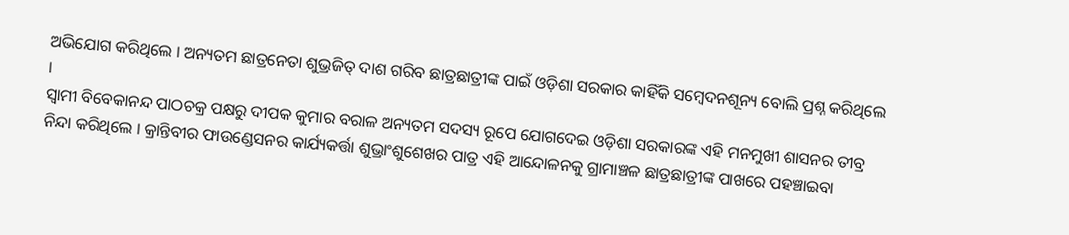ଅଭିଯୋଗ କରିଥିଲେ । ଅନ୍ୟତମ ଛାତ୍ରନେତା ଶୁଭ୍ରଜିତ୍ ଦାଶ ଗରିବ ଛାତ୍ରଛାତ୍ରୀଙ୍କ ପାଇଁ ଓଡ଼ିଶା ସରକାର କାହିଁକି ସମ୍ବେଦନଶୂନ୍ୟ ବୋଲି ପ୍ରଶ୍ନ କରିଥିଲେ ।
ସ୍ୱାମୀ ବିବେକାନନ୍ଦ ପାଠଚକ୍ର ପକ୍ଷରୁ ଦୀପକ କୁମାର ବରାଳ ଅନ୍ୟତମ ସଦସ୍ୟ ରୂପେ ଯୋଗଦେଇ ଓଡ଼ିଶା ସରକାରଙ୍କ ଏହି ମନମୁଖୀ ଶାସନର ତୀବ୍ର ନିନ୍ଦା କରିଥିଲେ । କ୍ରାନ୍ତିବୀର ଫାଉଣ୍ଡେସନର କାର୍ଯ୍ୟକର୍ତ୍ତା ଶୁଭ୍ରାଂଶୁଶେଖର ପାତ୍ର ଏହି ଆନ୍ଦୋଳନକୁ ଗ୍ରାମାଞ୍ଚଳ ଛାତ୍ରଛାତ୍ରୀଙ୍କ ପାଖରେ ପହଞ୍ଚାଇବା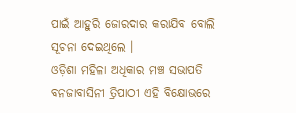ପାଇଁ ଆହୁରି ଜୋରଦାର କରାଯିବ ବୋଲି ସୂଚନା ଦେଇଥିଲେ ।
ଓଡ଼ିଶା ମହିଳା ଅଧିକାର ମଞ୍ଚ ସଭାପତି ବନଜାବାସିନୀ ତ୍ରିପାଠୀ ଏହି ବିକ୍ଷୋଭରେ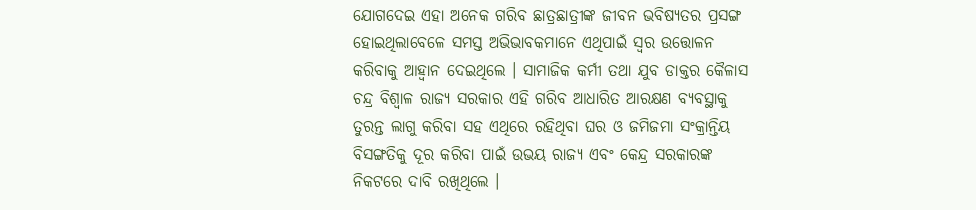ଯୋଗଦେଇ ଏହା ଅନେକ ଗରିବ ଛାତ୍ରଛାତ୍ରୀଙ୍କ ଜୀବନ ଭବିଷ୍ୟତର ପ୍ରସଙ୍ଗ ହୋଇଥିଲାବେଳେ ସମସ୍ତ ଅଭିଭାବକମାନେ ଏଥିପାଇଁ ସ୍ୱର ଉତ୍ତୋଳନ କରିବାକୁ ଆହ୍ୱାନ ଦେଇଥିଲେ । ସାମାଜିକ କର୍ମୀ ତଥା ଯୁବ ଡାକ୍ତର କୈଳାସ ଚନ୍ଦ୍ର ବିଶ୍ୱାଳ ରାଜ୍ୟ ସରକାର ଏହି ଗରିବ ଆଧାରିତ ଆରକ୍ଷଣ ବ୍ୟବସ୍ଥାକୁ ତୁରନ୍ତ ଲାଗୁ କରିବା ସହ ଏଥିରେ ରହିଥିବା ଘର ଓ ଜମିଜମା ସଂକ୍ରାନ୍ତିୟ ବିସଙ୍ଗତିକୁ ଦୂର କରିବା ପାଇଁ ଉଭୟ ରାଜ୍ୟ ଏବଂ କେନ୍ଦ୍ର ସରକାରଙ୍କ ନିକଟରେ ଦାବି ରଖିଥିଲେ ।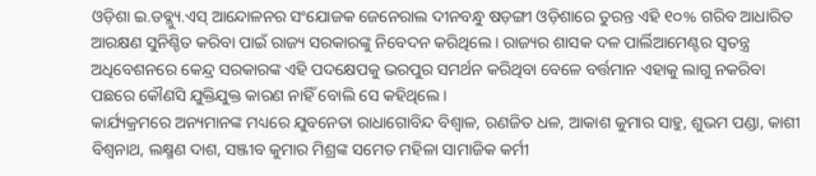ଓଡ଼ିଶା ଇ.ଡବ୍ଲ୍ୟୁ.ଏସ୍ ଆନ୍ଦୋଳନର ସଂଯୋଜକ ଜେନେରାଲ ଦୀନବନ୍ଧୁ ଷଡ଼ଙ୍ଗୀ ଓଡ଼ିଶାରେ ତୁରନ୍ତ ଏହି ୧୦% ଗରିବ ଆଧାରିତ ଆରକ୍ଷଣ ସୁନିଶ୍ଚିତ କରିବା ପାଇଁ ରାଜ୍ୟ ସରକାରଙ୍କୁ ନିବେଦନ କରିଥିଲେ । ରାଜ୍ୟର ଶାସକ ଦଳ ପାର୍ଲିଆମେଣ୍ଟର ସ୍ୱତନ୍ତ୍ର ଅଧିବେଶନରେ କେନ୍ଦ୍ର ସରକାରଙ୍କ ଏହି ପଦକ୍ଷେପକୁ ଭରପୁର ସମର୍ଥନ କରିଥିବା ବେଳେ ବର୍ତ୍ତମାନ ଏହାକୁ ଲାଗୁ ନକରିବା ପଛରେ କୌଣସି ଯୁକ୍ତିଯୁକ୍ତ କାରଣ ନାହିଁ ବୋଲି ସେ କହିଥିଲେ ।
କାର୍ଯ୍ୟକ୍ରମରେ ଅନ୍ୟମାନଙ୍କ ମଧ୍ୟରେ ଯୁବନେତା ରାଧାଗୋବିନ୍ଦ ବିଶ୍ୱାଳ, ରଣଜିତ ଧଳ, ଆକାଶ କୁମାର ସାହୁ, ଶୁଭମ ପଣ୍ଡା, କାଶୀ ବିଶ୍ୱନାଥ, ଲକ୍ଷ୍ମଣ ଦାଶ, ସଞ୍ଜୀବ କୁମାର ମିଶ୍ରଙ୍କ ସମେତ ମହିଳା ସାମାଜିକ କର୍ମୀ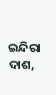ଇନ୍ଦିରା ଦାଶ,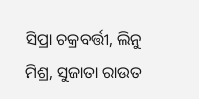ସିପ୍ରା ଚକ୍ରବର୍ତ୍ତୀ, ଲିନୁ ମିଶ୍ର, ସୁଜାତା ରାଉତ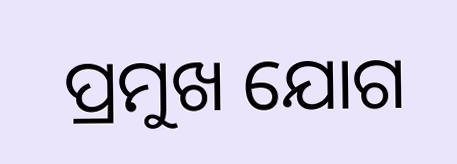ପ୍ରମୁଖ ଯୋଗ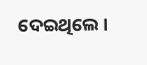ଦେଇଥିଲେ ।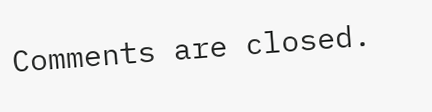Comments are closed.